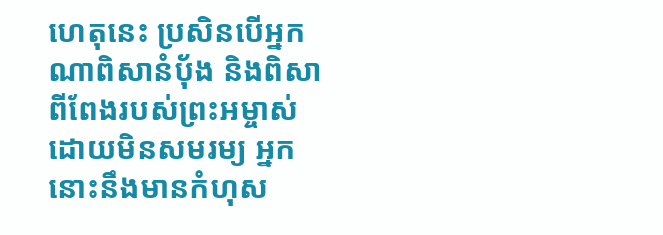ហេតុនេះ ប្រសិនបើអ្នកណាពិសានំប៉័ង និងពិសាពីពែងរបស់ព្រះអម្ចាស់ ដោយមិនសមរម្យ អ្នកនោះនឹងមានកំហុស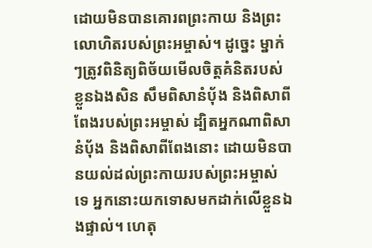ដោយមិនបានគោរពព្រះកាយ និងព្រះលោហិតរបស់ព្រះអម្ចាស់។ ដូច្នេះ ម្នាក់ៗត្រូវពិនិត្យពិច័យមើលចិត្តគំនិតរបស់ខ្លួនឯងសិន សឹមពិសានំប៉័ង និងពិសាពីពែងរបស់ព្រះអម្ចាស់ ដ្បិតអ្នកណាពិសានំប៉័ង និងពិសាពីពែងនោះ ដោយមិនបានយល់ដល់ព្រះកាយរបស់ព្រះអម្ចាស់ទេ អ្នកនោះយកទោសមកដាក់លើខ្លួនឯងផ្ទាល់។ ហេតុ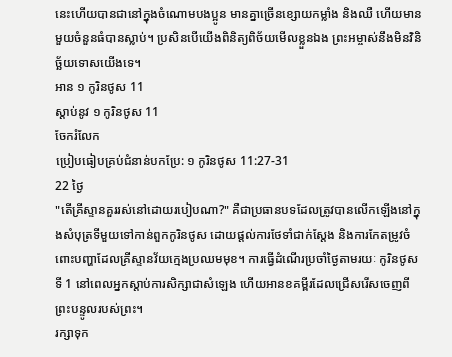នេះហើយបានជានៅក្នុងចំណោមបងប្អូន មានគ្នាច្រើនខ្សោយកម្លាំង និងឈឺ ហើយមានមួយចំនួនធំបានស្លាប់។ ប្រសិនបើយើងពិនិត្យពិច័យមើលខ្លួនឯង ព្រះអម្ចាស់នឹងមិនវិនិច្ឆ័យទោសយើងទេ។
អាន ១ កូរិនថូស 11
ស្ដាប់នូវ ១ កូរិនថូស 11
ចែករំលែក
ប្រៀបធៀបគ្រប់ជំនាន់បកប្រែ: ១ កូរិនថូស 11:27-31
22 ថ្ងៃ
"តើគ្រីស្ទានគួររស់នៅដោយរបៀបណា?" គឺជាប្រធានបទដែលត្រូវបានលើកឡើងនៅក្នុងសំបុត្រទីមួយទៅកាន់ពួកកូរិនថូស ដោយផ្តល់ការថែទាំជាក់ស្តែង និងការកែតម្រូវចំពោះបញ្ហាដែលគ្រីស្ទានវ័យក្មេងប្រឈមមុខ។ ការធ្វើដំណើរប្រចាំថ្ងៃតាមរយៈ កូរិនថូសទី 1 នៅពេលអ្នកស្តាប់ការសិក្សាជាសំឡេង ហើយអានខគម្ពីរដែលជ្រើសរើសចេញពីព្រះបន្ទូលរបស់ព្រះ។
រក្សាទុក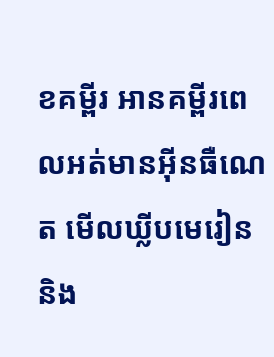ខគម្ពីរ អានគម្ពីរពេលអត់មានអ៊ីនធឺណេត មើលឃ្លីបមេរៀន និង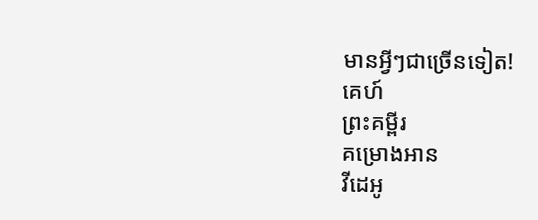មានអ្វីៗជាច្រើនទៀត!
គេហ៍
ព្រះគម្ពីរ
គម្រោងអាន
វីដេអូ